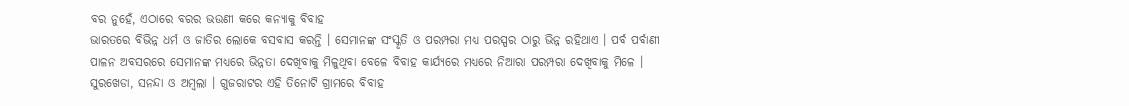ବର ନୁହେଁ, ଏଠାରେ ବରର ଭଉଣୀ କରେ କନ୍ୟାକୁ ବିବାହ
ଭାରତରେ ବିଭିନ୍ନ ଧର୍ମ ଓ ଜାତିର ଲୋକେ ବସବାସ କରନ୍ତି । ସେମାନଙ୍କ ସଂସ୍କୃତି ଓ ପରମ୍ପରା ମଧ୍ୟ ପରସ୍ପର ଠାରୁ ଭିନ୍ନ ରହିଥାଏ । ପର୍ବ ପର୍ବାଣୀ ପାଳନ ଅବସରରେ ସେମାନଙ୍କ ମଧ୍ୟରେ ଭିନ୍ନତା ଦେଖିବାକୁ ମିଳୁଥିବା ବେଳେ ବିବାହ କାର୍ଯ୍ୟରେ ମଧ୍ୟରେ ନିଆରା ପରମ୍ପରା ଦେଖିବାକୁ ମିଳେ । ସୁରଖେଡା, ସନନ୍ଦା ଓ ଅମ୍ବଲା । ଗୁଜରାଟର ଏହି ତିନୋଟି ଗ୍ରାମରେ ବିବାହ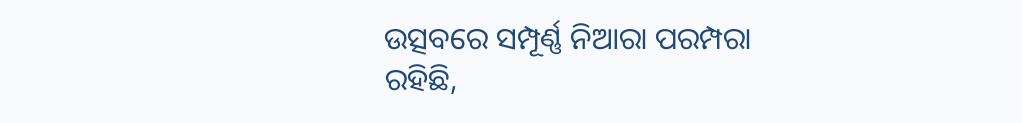ଉତ୍ସବରେ ସମ୍ପୂର୍ଣ୍ଣ ନିଆରା ପରମ୍ପରା ରହିଛି,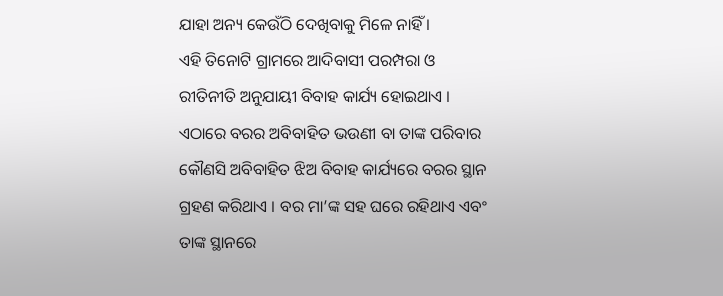ଯାହା ଅନ୍ୟ କେଉଁଠି ଦେଖିବାକୁ ମିଳେ ନାହିଁ ।
ଏହି ତିନୋଟି ଗ୍ରାମରେ ଆଦିବାସୀ ପରମ୍ପରା ଓ ରୀତିନୀତି ଅନୁଯାୟୀ ବିବାହ କାର୍ଯ୍ୟ ହୋଇଥାଏ । ଏଠାରେ ବରର ଅବିବାହିତ ଭଉଣୀ ବା ତାଙ୍କ ପରିବାର କୌଣସି ଅବିବାହିତ ଝିଅ ବିବାହ କାର୍ଯ୍ୟରେ ବରର ସ୍ଥାନ ଗ୍ରହଣ କରିଥାଏ । ବର ମା’ଙ୍କ ସହ ଘରେ ରହିଥାଏ ଏବଂ ତାଙ୍କ ସ୍ଥାନରେ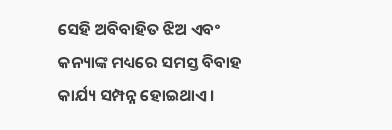ସେହି ଅବିବାହିତ ଝିଅ ଏବଂ କନ୍ୟାଙ୍କ ମଧ୍ୟରେ ସମସ୍ତ ବିବାହ କାର୍ଯ୍ୟ ସମ୍ପନ୍ନ ହୋଇଥାଏ।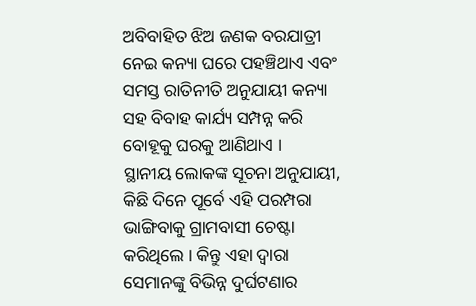ଅବିବାହିତ ଝିଅ ଜଣକ ବରଯାତ୍ରୀ ନେଇ କନ୍ୟା ଘରେ ପହଞ୍ଚିଥାଏ ଏବଂ ସମସ୍ତ ରାତିନୀତି ଅନୁଯାୟୀ କନ୍ୟା ସହ ବିବାହ କାର୍ଯ୍ୟ ସମ୍ପନ୍ନ କରି ବୋହୂକୁ ଘରକୁ ଆଣିଥାଏ ।
ସ୍ଥାନୀୟ ଲୋକଙ୍କ ସୂଚନା ଅନୁଯାୟୀ, କିଛି ଦିନେ ପୂର୍ବେ ଏହି ପରମ୍ପରା ଭାଙ୍ଗିବାକୁ ଗ୍ରାମବାସୀ ଚେଷ୍ଟା କରିଥିଲେ । କିନ୍ତୁ ଏହା ଦ୍ବାରା ସେମାନଙ୍କୁ ବିଭିନ୍ନ ଦୁର୍ଘଟଣାର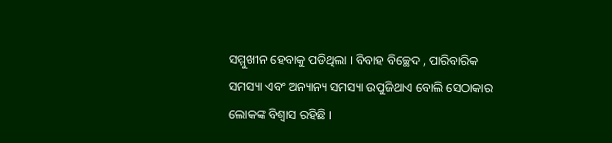ସମ୍ମୁଖୀନ ହେବାକୁ ପଡିଥିଲା । ବିବାହ ବିଚ୍ଛେଦ , ପାରିବାରିକ ସମସ୍ୟା ଏବଂ ଅନ୍ୟାନ୍ୟ ସମସ୍ୟା ଉପୁଜିଥାଏ ବୋଲି ସେଠାକାର ଲୋକଙ୍କ ବିଶ୍ବାସ ରହିଛି ।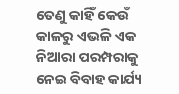ତେଣୁ କାହିଁ କେଉଁ କାଳରୁ ଏଭଳି ଏକ ନିଆରା ପରମ୍ପରାକୁ ନେଇ ବିବାହ କାର୍ଯ୍ୟ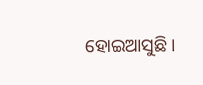ହୋଇଆସୁଛି।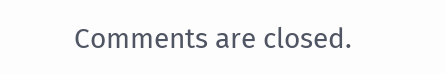Comments are closed.